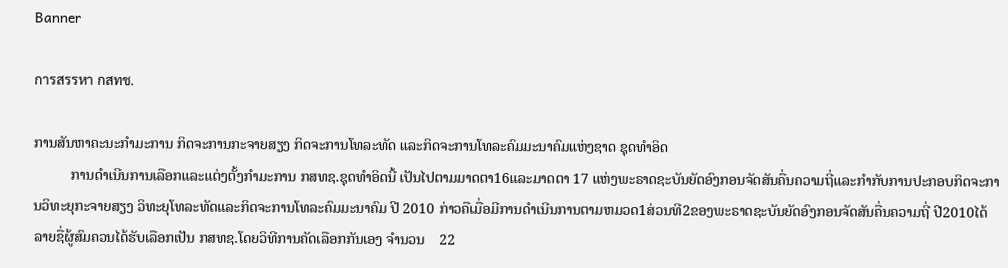Banner

การสรรหา กสทช.

ການສັນຫາຄະນະກຳມະການ ກິດຈະການກະຈາຍສຽງ ກິດຈະການໂທລະທັດ ແລະກິດຈະການໂທລະຄົມມະນາຄົມແຫ່ງຊາດ ຊຸດທຳອິດ
          ການດຳເນີນການເລືອກແລະແຕ່ງຕັ້ງກຳມະການ ກສທຊ.ຊຸດທຳອິດນີ້ ເປັນໄປຕາມມາດຕາ16ແລະມາດຕາ 17 ແຫ່ງພະຣາດຊະບັນຍັດອົງກອນຈັດສັນຄື່ນຄວາມຖີ່ແລະກຳກັບການປະກອບກິດຈະການວິທະຍຸກະຈາຍສຽງ ວິທະຍຸໂທລະທັດແລະກິດຈະການໂທລະຄົມມະນາຄົມ ປີ 2010 ກ່າວຄືເມື່ອມີການດຳເນີນການຕາມຫມວດ1ສ່ວນທີ2ຂອງພະຣາດຊະບັນຍັດອົງກອນຈັດສັນຄື່ນຄວາມຖີ່ ປີ2010ໄດ້ລາຍຊື່ຜູ້ສົມຄວນໄດ້ຮັບເລືອກເປັນ ກສທຊ.ໂດຍວິທີການຄັດເລືອກກັນເອງ ຈຳນວນ    22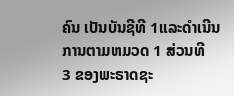ຄົນ ເປັນບັນຊີທີ 1ແລະດຳເນີນການຕາມຫມວດ 1 ສ່ວນທີ    3 ຂອງພະຣາດຊະ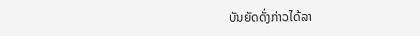ບັນຍັດດັ່ງກ່າວໄດ້ລາ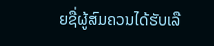ຍຊື່ຜູ້ສົມຄວນໄດ້ຮັບເລື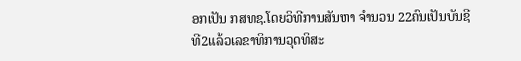ອກເປັນ ກສທຊ.ໂດຍວິທີການສັນຫາ ຈຳນວນ 22ຄົນເປັນບັນຊີທີ2ແລ້ວເລຂາທິການວຸດທິສະ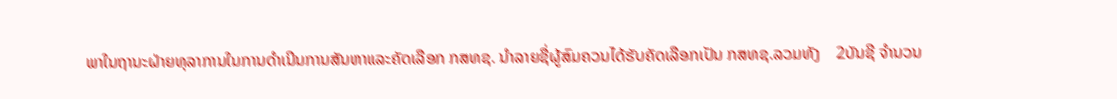ພາໃນຖານະຝ່າຍທຸລາການໃນການດຳເນີນການສັນຫາແລະຄັດເລືອກ ກສທຊ. ນຳລາຍຊື່ຜູ້ສົມຄວນໄດ້ຮັບຄັດເລືອກເປັນ ກສທຊ.ລວມທັງ    2ບັນຊີ ຈຳນວນ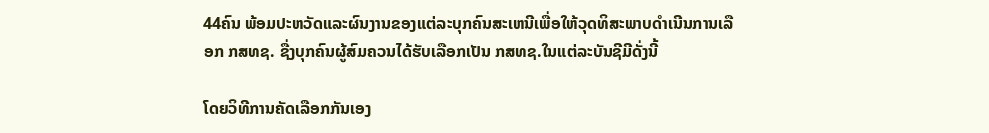44ຄົນ ພ້ອມປະຫວັດແລະຜົນງານຂອງແຕ່ລະບຸກຄົນສະເຫນີເພື່ອໃຫ້ວຸດທິສະພາບດຳເນີນການເລືອກ ກສທຊ. ຊື່ງບຸກຄົນຜູ້ສົມຄວນໄດ້ຮັບເລືອກເປັນ ກສທຊ.ໃນແຕ່ລະບັນຊີມີດັ່ງນີ້

ໂດຍວິທີການຄັດເລືອກກັນເອງ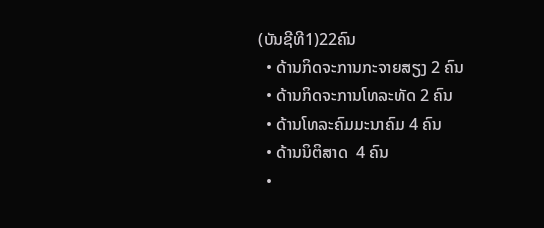(ບັນຊີທີ1)22ຄົນ
  • ດ້ານກິດຈະການກະຈາຍສຽງ 2 ຄົນ
  • ດ້ານກິດຈະການໂທລະທັດ 2 ຄົນ
  • ດ້ານໂທລະຄົມມະນາຄົມ 4 ຄົນ
  • ດ້ານນິຕິສາດ  4 ຄົນ
  •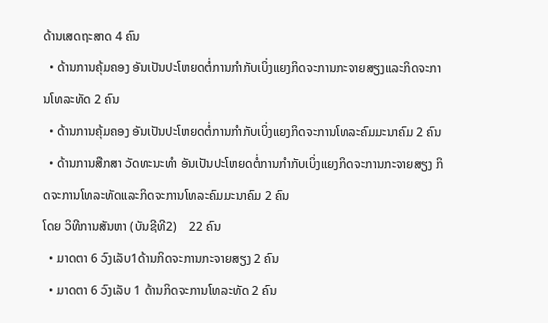ດ້ານເສດຖະສາດ 4 ຄົນ
  • ດ້ານການຄຸ້ມຄອງ ອັນເປັນປະໂຫຍດຕໍ່ການກຳກັບເບິ່ງແຍງກິດຈະການກະຈາຍສຽງແລະກິດຈະການໂທລະທັດ 2 ຄົນ
  • ດ້ານການຄຸ້ມຄອງ ອັນເປັນປະໂຫຍດຕໍ່ການກຳກັບເບິ່ງແຍງກິດຈະການໂທລະຄົມມະນາຄົມ 2 ຄົນ
  • ດ້ານການສືກສາ ວັດທະນະທຳ ອັນເປັນປະໂຫຍດຕໍ່ການກຳກັບເບິ່ງແຍງກິດຈະການກະຈາຍສຽງ ກິດຈະການໂທລະທັດແລະກິດຈະການໂທລະຄົມມະນາຄົມ 2 ຄົນ
ໂດຍ ວິທີການສັນຫາ (ບັນຊີທີ2)    22 ຄົນ
  • ມາດຕາ 6 ວົງເລັບ1ດ້ານກິດຈະການກະຈາຍສຽງ 2 ຄົນ
  • ມາດຕາ 6 ວົງເລັບ 1 ດ້ານກິດຈະການໂທລະທັດ 2 ຄົນ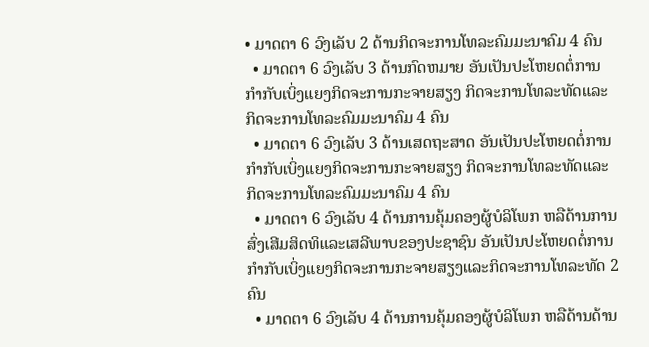• ມາດຕາ 6 ວົງເລັບ 2 ດ້ານກິດຈະການໂທລະຄົມມະນາຄົມ 4 ຄົນ
  • ມາດຕາ 6 ວົງເລັບ 3 ດ້ານກົດຫມາຍ ອັນເປັນປະໂຫຍດຕໍ່ການກຳກັບເບິ່ງແຍງກິດຈະການກະຈາຍສຽງ ກິດຈະການໂທລະທັດແລະກິດຈະການໂທລະຄົມມະນາຄົມ 4 ຄົນ
  • ມາດຕາ 6 ວົງເລັບ 3 ດ້ານເສດຖະສາດ ອັນເປັນປະໂຫຍດຕໍ່ການກຳກັບເບິ່ງແຍງກິດຈະການກະຈາຍສຽງ ກິດຈະການໂທລະທັດແລະກິດຈະການໂທລະຄົມມະນາຄົມ 4 ຄົນ
  • ມາດຕາ 6 ວົງເລັບ 4 ດ້ານການຄຸ້ມຄອງຜູ້ບໍລິໂພກ ຫລືດ້ານການສົ່ງເສີມສິດທິແລະເສລີພາບຂອງປະຊາຊົນ ອັນເປັນປະໂຫຍດຕໍ່ການກຳກັບເບິ່ງແຍງກິດຈະການກະຈາຍສຽງແລະກິດຈະການໂທລະທັດ 2 ຄົນ
  • ມາດຕາ 6 ວົງເລັບ 4 ດ້ານການຄຸ້ມຄອງຜູ້ບໍລິໂພກ ຫລືດ້ານດ້ານ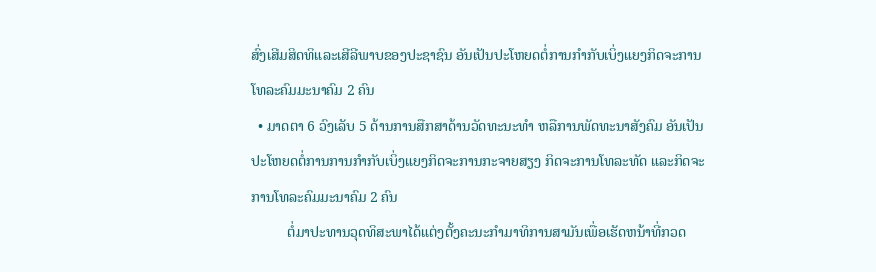ສົ່ງເສີມສິດທິແລະເສີລີພາບຂອງປະຊາຊົນ ອັນເປັນປະໂຫຍດຕໍ່ການກຳກັບເບິ່ງແຍງກິດຈະການໂທລະຄົມມະນາຄົມ 2 ຄົນ
  • ມາດຕາ 6 ວົງເລັບ 5 ດ້ານການສືກສາດ້ານວັດທະນະທຳ ຫລືການພັດທະນາສັງຄົມ ອັນເປັນປະໂຫຍດຕໍ່ການການກຳກັບເບິ່ງແຍງກິດຈະການກະຈາຍສຽງ ກິດຈະການໂທລະທັດ ແລະກິດຈະການໂທລະຄົມມະນາຄົມ 2 ຄົນ
          ຕໍ່ມາປະທານວຸດທິສະພາໄດ້ແຕ່ງຕັ້ງຄະນະກຳມາທິການສາມັນເພື່ອເຮັດຫນ້າທີ່ກວດ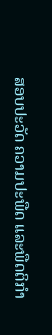ສອບປະວັດ ຄວາມປະພືດ ແລະພືດຕິກຳ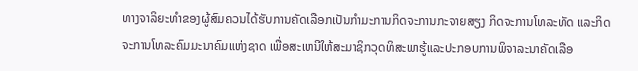ທາງຈາລິຍະທຳຂອງຜູ້ສົມຄວນໄດ້ຮັບການຄັດເລືອກເປັນກຳມະການກິດຈະການກະຈາຍສຽງ ກິດຈະການໂທລະທັດ ແລະກິດຈະການໂທລະຄົມມະນາຄົມແຫ່ງຊາດ ເພື່ອສະເຫນີໃຫ້ສະມາຊິກວຸດທິສະພາຮູ້ແລະປະກອບການພິຈາລະນາຄັດເລືອ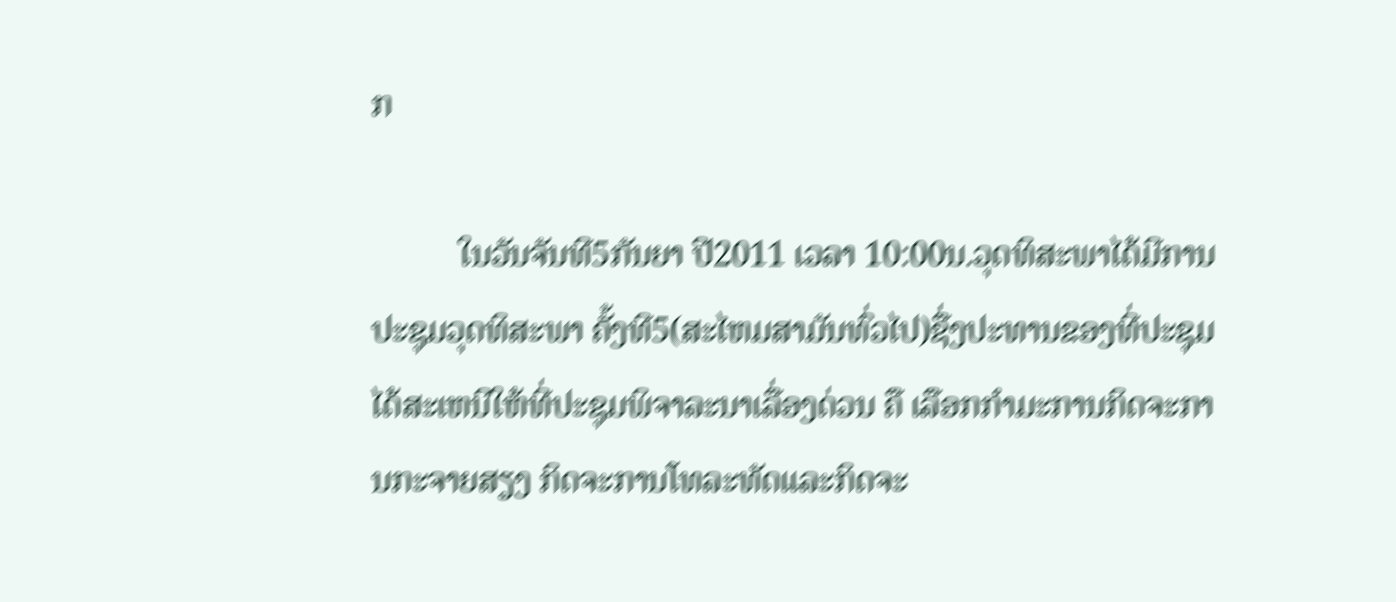ກ

          ໃນວັນຈັນທີ5ກັນຍາ ປີ2011 ເວລາ 10:00ນ.ວຸດທິສະພາໄດ້ມີການປະຊຸມວຸດທິສະພາ ຄັ້ງທີ5(ສະໄຫມສາມັນທົ່ວໄປ)ຊື່ງປະທານຂອງທີ່ປະຊຸມໄດ້ສະເຫນີໃຫ້ທີ່ປະຊຸມພິຈາລະນາເລື່ອງດ່ວນ ຄື ເລືອກກຳມະການກິດຈະການກະຈາຍສຽງ ກິດຈະການໂທລະທັດແລະກິດຈະ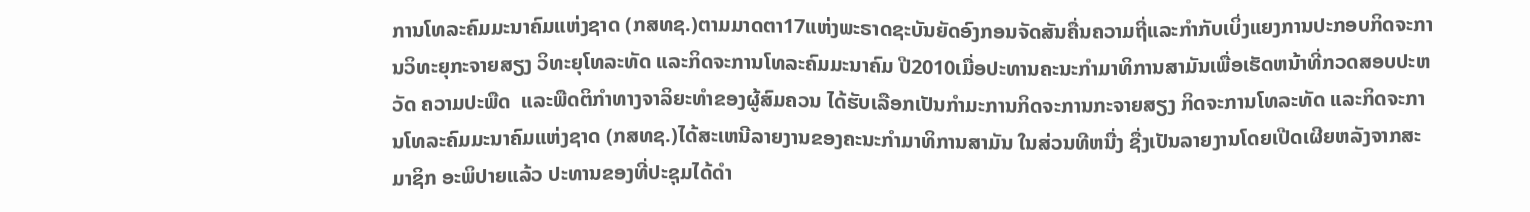ການໂທລະຄົມມະນາຄົມແຫ່ງຊາດ (ກສທຊ.)ຕາມມາດຕາ17ແຫ່ງພະຣາດຊະບັນຍັດອົງກອນຈັດສັນຄື່ນຄວາມຖີ່ແລະກຳກັບເບິ່ງແຍງການປະກອບກິດຈະການວິທະຍຸກະຈາຍສຽງ ວິທະຍຸໂທລະທັດ ແລະກິດຈະການໂທລະຄົມມະນາຄົມ ປີ2010ເມື່ອປະທານຄະນະກຳມາທິການສາມັນເພື່ອເຮັດຫນ້າທີ່ກວດສອບປະຫວັດ ຄວາມປະພືດ  ແລະພືດຕິກຳທາງຈາລິຍະທຳຂອງຜູ້ສົມຄວນ ໄດ້ຮັບເລືອກເປັນກຳມະການກິດຈະການກະຈາຍສຽງ ກິດຈະການໂທລະທັດ ແລະກິດຈະການໂທລະຄົມມະນາຄົມແຫ່ງຊາດ (ກສທຊ.)ໄດ້ສະເຫນີລາຍງານຂອງຄະນະກຳມາທິການສາມັນ ໃນສ່ວນທີຫນື່ງ ຊື່ງເປັນລາຍງານໂດຍເປີດເຜີຍຫລັງຈາກສະມາຊິກ ອະພິປາຍແລ້ວ ປະທານຂອງທີ່ປະຊຸມໄດ້ດຳ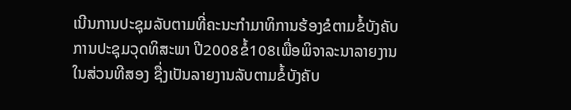ເນີນການປະຊຸມລັບຕາມທີ່ຄະນະກຳມາທິການຮ້ອງຂໍຕາມຂໍ້ບັງຄັບການປະຊຸມວຸດທິສະພາ ປີ2008ຂໍ້108ເພື່ອພິຈາລະນາລາຍງານໃນສ່ວນທີສອງ ຊື່ງເປັນລາຍງານລັບຕາມຂໍ້ບັງຄັບ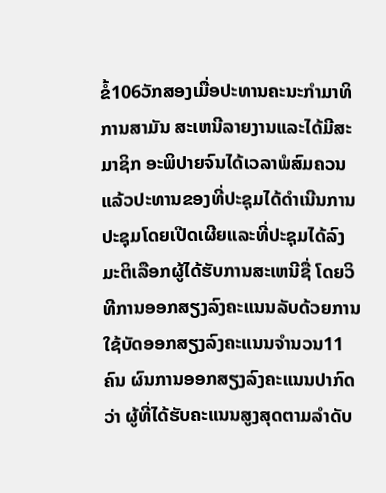ຂໍ້106ວັກສອງເມື່ອປະທານຄະນະກຳມາທິການສາມັນ ສະເຫນີລາຍງານແລະໄດ້ມີສະມາຊິກ ອະພິປາຍຈົນໄດ້ເວລາພໍສົມຄວນແລ້ວປະທານຂອງທີ່ປະຊຸມໄດ້ດຳເນີນການປະຊຸມໂດຍເປີດເຜີຍແລະທີ່ປະຊຸມໄດ້ລົງມະຕິເລືອກຜູ້ໄດ້ຮັບການສະເຫນີຊື່ ໂດຍວິທີການອອກສຽງລົງຄະແນນລັບດ້ວຍການໃຊ້ບັດອອກສຽງລົງຄະແນນຈຳນວນ11ຄົນ ຜົນການອອກສຽງລົງຄະແນນປາກົດວ່າ ຜູ້ທີ່ໄດ້ຮັບຄະແນນສູງສຸດຕາມລຳດັບ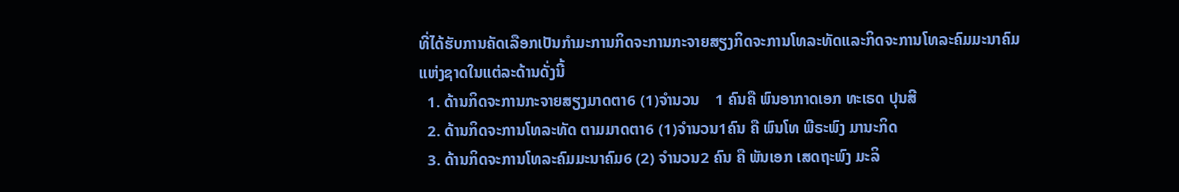ທີ່ໄດ້ຮັບການຄັດເລືອກເປັນກຳມະການກິດຈະການກະຈາຍສຽງກິດຈະການໂທລະທັດແລະກິດຈະການໂທລະຄົມມະນາຄົມແຫ່ງຊາດໃນແຕ່ລະດ້ານດັ່ງນີ້
  1. ດ້ານກິດຈະການກະຈາຍສຽງມາດຕາ6 (1)ຈຳນວນ    1 ຄົນຄື ພົນອາກາດເອກ ທະເຣດ ປຸນສີ
  2. ດ້ານກິດຈະການໂທລະທັດ ຕາມມາດຕາ6 (1)ຈຳນວນ1ຄົນ ຄື ພົນໂທ ພີຣະພົງ ມານະກິດ
  3. ດ້ານກິດຈະການໂທລະຄົມມະນາຄົມ6 (2) ຈຳນວນ2 ຄົນ ຄື ພັນເອກ ເສດຖະພົງ ມະລິ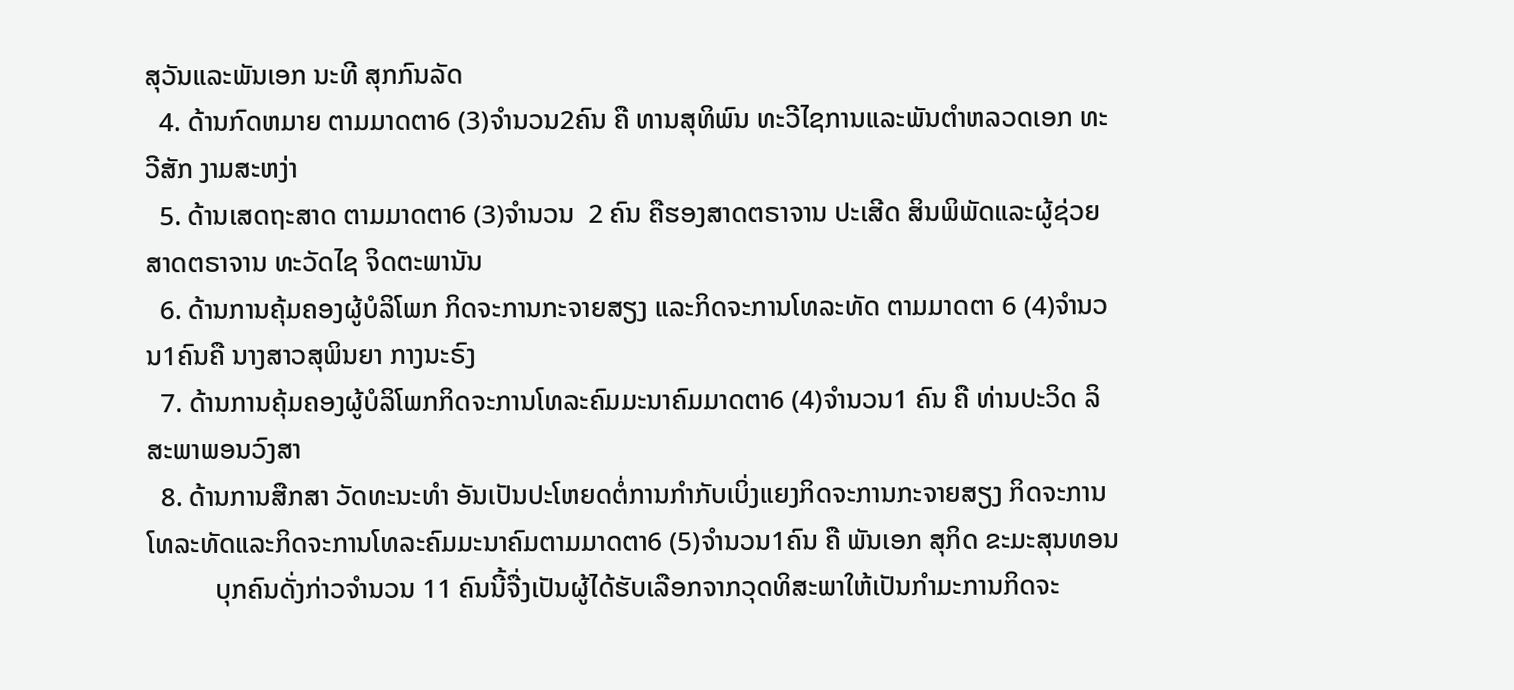ສຸວັນແລະພັນເອກ ນະທີ ສຸກກົນລັດ
  4. ດ້ານກົດຫມາຍ ຕາມມາດຕາ6 (3)ຈຳນວນ2ຄົນ ຄື ທານສຸທິພົນ ທະວີໄຊການແລະພັນຕຳຫລວດເອກ ທະວີສັກ ງາມສະຫງ່າ
  5. ດ້ານເສດຖະສາດ ຕາມມາດຕາ6 (3)ຈຳນວນ  2 ຄົນ ຄືຮອງສາດຕຣາຈານ ປະເສີດ ສິນພິພັດແລະຜູ້ຊ່ວຍສາດຕຣາຈານ ທະວັດໄຊ ຈິດຕະພານັນ
  6. ດ້ານການຄຸ້ມຄອງຜູ້ບໍລິໂພກ ກິດຈະການກະຈາຍສຽງ ແລະກິດຈະການໂທລະທັດ ຕາມມາດຕາ 6 (4)ຈຳນວນ1ຄົນຄື ນາງສາວສຸພິນຍາ ກາງນະຣົງ
  7. ດ້ານການຄຸ້ມຄອງຜູ້ບໍລິໂພກກິດຈະການໂທລະຄົມມະນາຄົມມາດຕາ6 (4)ຈຳນວນ1 ຄົນ ຄື ທ່ານປະວິດ ລິສະພາພອນວົງສາ
  8. ດ້ານການສືກສາ ວັດທະນະທຳ ອັນເປັນປະໂຫຍດຕໍ່ການກຳກັບເບິ່ງແຍງກິດຈະການກະຈາຍສຽງ ກິດຈະການໂທລະທັດແລະກິດຈະການໂທລະຄົມມະນາຄົມຕາມມາດຕາ6 (5)ຈຳນວນ1ຄົນ ຄື ພັນເອກ ສຸກິດ ຂະມະສຸນທອນ
          ບຸກຄົນດັ່ງກ່າວຈຳນວນ 11 ຄົນນີ້ຈື່ງເປັນຜູ້ໄດ້ຮັບເລືອກຈາກວຸດທິສະພາໃຫ້ເປັນກຳມະການກິດຈະ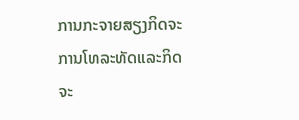ການກະຈາຍສຽງກິດຈະການໂທລະທັດແລະກິດຈະ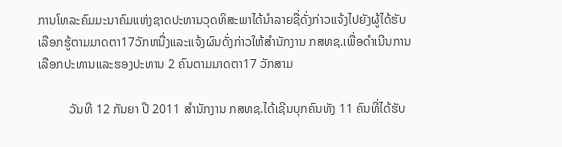ການໂທລະຄົມມະນາຄົມແຫ່ງຊາດປະທານວຸດທິສະພາໄດ້ນຳລາຍຊື່ດັ່ງກ່າວແຈ້ງໄປຍັງຜູ້ໄດ້ຮັບເລືອກຮູ້ຕາມມາດຕາ17ວັກຫນື່ງແລະແຈ້ງຜົນດັ່ງກ່າວໃຫ້ສຳນັກງານ ກສທຊ.ເພື່ອດຳເນີນການເລືອກປະທານແລະຮອງປະທານ 2 ຄົນຕາມມາດຕາ17 ວັກສາມ

          ວັນທີ 12 ກັນຍາ ປີ 2011 ສຳນັກງານ ກສທຊ.ໄດ້ເຊີນບຸກຄົນທັງ 11 ຄົນທີ່ໄດ້ຮັບ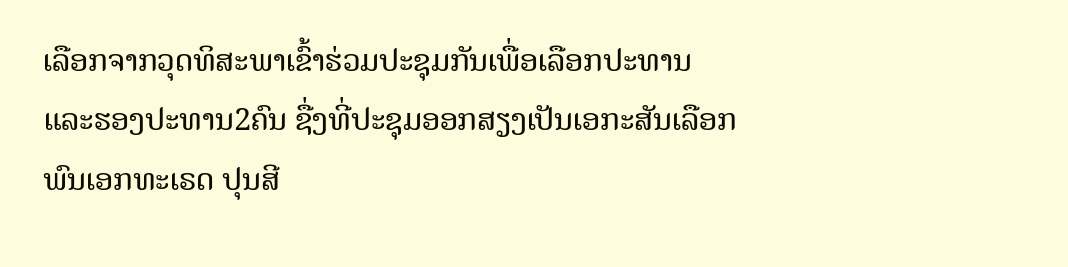ເລືອກຈາກວຸດທິສະພາເຂົ້າຮ່ວມປະຊຸມກັນເພື່ອເລືອກປະທານແລະຮອງປະທານ2ຄົນ ຊື່ງທີ່ປະຊຸມອອກສຽງເປັນເອກະສັນເລືອກພົນເອກທະເຣດ ປຸນສີ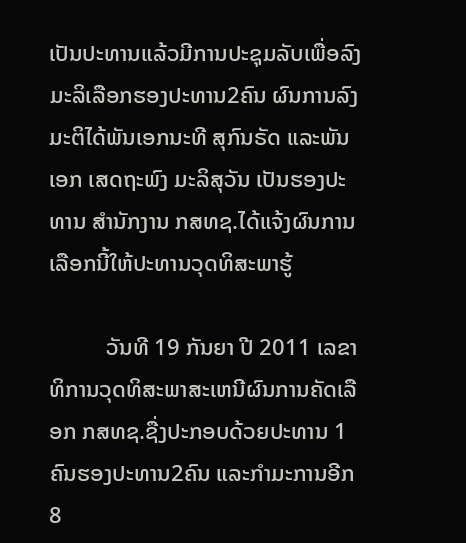ເປັນປະທານແລ້ວມີການປະຊຸມລັບເພື່ອລົງມະລິເລືອກຮອງປະທານ2ຄົນ ຜົນການລົງມະຕິໄດ້ພັນເອກນະທີ ສຸກົນຣັດ ແລະພັນເອກ ເສດຖະພົງ ມະລິສຸວັນ ເປັນຮອງປະທານ ສຳນັກງານ ກສທຊ.ໄດ້ແຈ້ງຜົນການເລືອກນີ້ໃຫ້ປະທານວຸດທິສະພາຮູ້

          ວັນທີ 19 ກັນຍາ ປີ 2011 ເລຂາທິການວຸດທິສະພາສະເຫນີຜົນການຄັດເລືອກ ກສທຊ.ຊື່ງປະກອບດ້ວຍປະທານ 1 ຄົນຮອງປະທານ2ຄົນ ແລະກຳມະການອີກ 8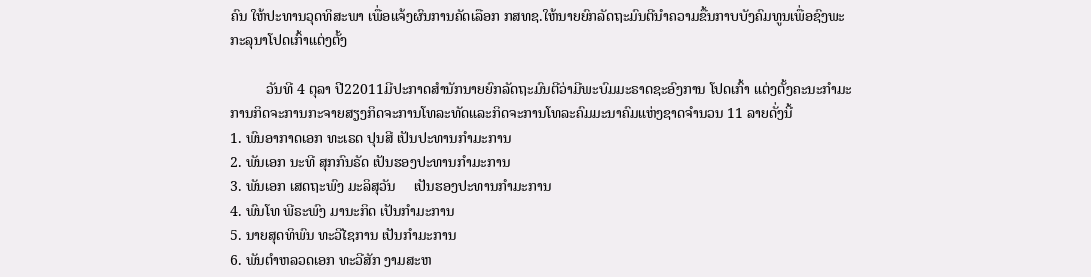ຄົນ ໃຫ້ປະທານວຸດທິສະພາ ເພື່ອແຈ້ງຜົນການຄັດເລືອກ ກສທຊ.ໃຫ້ນາຍຍົກລັດຖະມົນຕີນຳຄວາມຂື້ນກາບບັງຄົມທູນເພື່ອຊົງພະກະລຸນາໂປດເກົ້າແຕ່ງຕັ້ງ

          ວັນທີ 4 ຕຸລາ ປີ22011ມີປະກາດສຳນັກນາຍຍົກລັດຖະມົນຕີວ່າມີພະບົມມະຣາດຊະອົງການ ໂປດເກົ້າ ແຕ່ງຕັ້ງຄະນະກຳມະການກິດຈະການກະຈາຍສຽງກິດຈະການໂທລະທັດແລະກິດຈະການໂທລະຄົມມະນາຄົມແຫ່ງຊາດຈຳນວນ 11 ລາຍດັ່ງນີ້
1. ພົນອາກາດເອກ ທະເຣດ ປຸນສີ ເປັນປະທານກຳມະການ
2. ພັນເອກ ນະທີ ສຸກກົນຣັດ ເປັນຮອງປະທານກຳມະການ
3. ພັນເອກ ເສດຖະພົງ ມະລິສຸວັນ     ເປັນຮອງປະທານກຳມະການ
4. ພົນໂທ ພີຣະພົງ ມານະກິດ ເປັນກຳມະການ
5. ນາຍສຸດທິພົນ ທະວີໄຊການ ເປັນກຳມະການ
6. ພັນຕຳຫລວດເອກ ທະວີສັກ ງາມສະຫ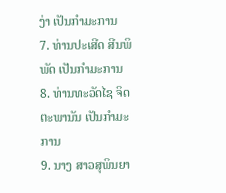ງ່າ ເປັນກຳມະການ
7. ທ່ານປະເສີດ ສີນພິພັດ ເປັນກຳມະການ
8. ທ່ານທະວັດໄຊ ຈິດຕະພານັນ ເປັນກຳມະການ
9. ນາງ ສາວສຸພິນຍາ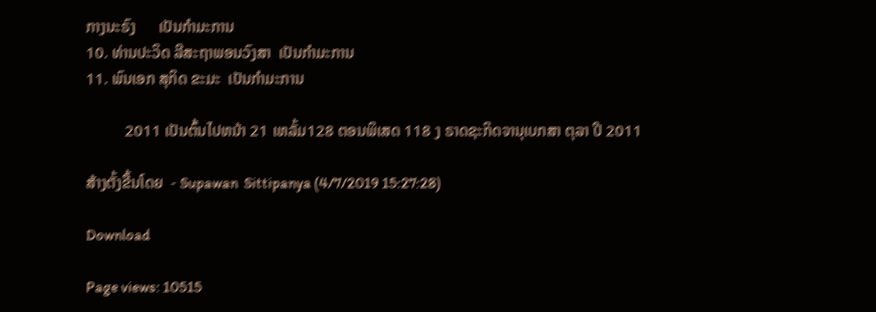ກາງນະຣົງ      ເປັນກຳມະການ
10. ທ່ານປະວິດ ລີສະຖາພອນວົງສາ  ເປັນກຳມະການ
11. ພົນເອກ ສຸກິດ ຂະມະ  ເປັນກຳມະການ

          2011 ເປັນຕົ້ນໄປຫນ້າ 21 ເຫລັ້ມ128 ຕອນພິເສດ 118 ງ ຣາດຊະກິດຈານຸເບກສາ ຕຸລາ ປີ 2011

ສ້າງຕັ້ງຂື້ນໂດຍ  - Supawan  Sittipanya (4/7/2019 15:27:28)

Download

Page views: 10515